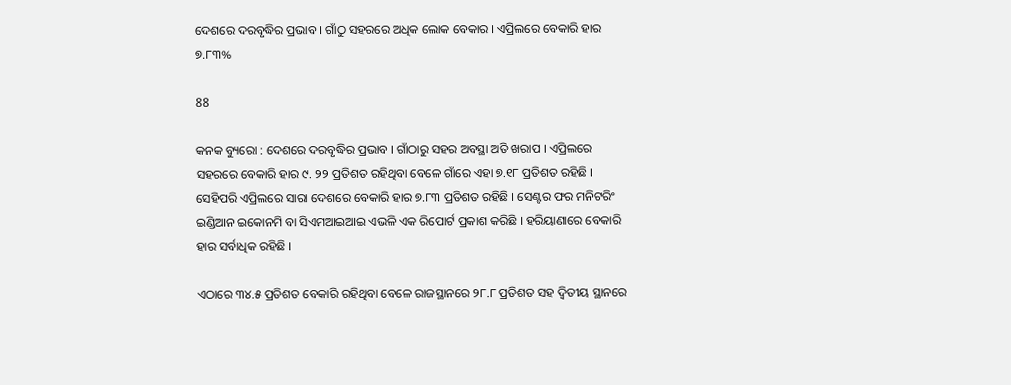ଦେଶରେ ଦରବୃଦ୍ଧିର ପ୍ରଭାବ । ଗାଁଠୁ ସହରରେ ଅଧିକ ଲୋକ ବେକାର । ଏପ୍ରିଲରେ ବେକାରି ହାର ୭.୮୩%

88

କନକ ବ୍ୟୁରୋ : ଦେଶରେ ଦରବୃଦ୍ଧିର ପ୍ରଭାବ । ଗାଁଠାରୁ ସହର ଅବସ୍ଥା ଅତି ଖରାପ । ଏପ୍ରିଲରେ ସହରରେ ବେକାରି ହାର ୯. ୨୨ ପ୍ରତିଶତ ରହିଥିବା ବେଳେ ଗାଁରେ ଏହା ୭.୧୮ ପ୍ରତିଶତ ରହିଛି । ସେହିପରି ଏପ୍ରିଲରେ ସାରା ଦେଶରେ ବେକାରି ହାର ୭.୮୩ ପ୍ରତିଶତ ରହିଛି । ସେଣ୍ଟର ଫର ମନିଟରିଂ ଇଣ୍ଡିଆନ ଇକୋନମି ବା ସିଏମଆଇଆଇ ଏଭଳି ଏକ ରିପୋର୍ଟ ପ୍ରକାଶ କରିଛି । ହରିୟାଣାରେ ବେକାରି ହାର ସର୍ବାଧିକ ରହିଛି ।

ଏଠାରେ ୩୪.୫ ପ୍ରତିଶତ ବେକାରି ରହିଥିବା ବେଳେ ରାଜସ୍ଥାନରେ ୨୮.୮ ପ୍ରତିଶତ ସହ ଦ୍ୱିତୀୟ ସ୍ଥାନରେ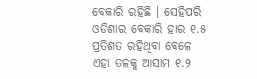ବେକାରି ରହିଛି । ସେହିପରି ଓଡିଶାର ବେକାରି ହାର ୧.୫ ପ୍ରତିଶତ ରହିଥିବା ବେଳେ ଏହା ତଳକୁ ଆସାମ ୧.୨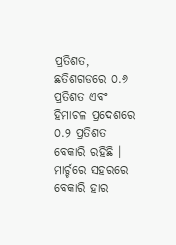ପ୍ରତିଶତ, ଛତିଶଗଡରେ ୦.୬ ପ୍ରତିଶତ ଏବଂ ହିମାଚଳ ପ୍ରଦେଶରେ ୦.୨ ପ୍ରତିଶତ ବେକାରି ରହିଛି । ମାର୍ଚ୍ଚରେ ସହରରେ ବେକାରି ହାର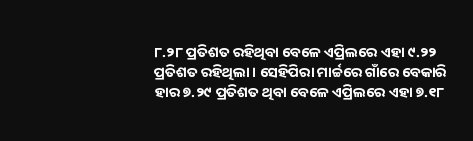୮.୨୮ ପ୍ରତିଶତ ରହିଥିବା ବେଳେ ଏପ୍ରିଲରେ ଏହା ୯.୨୨ ପ୍ରତିଶତ ରହିଥିଲା । ସେହିପିରା ମାର୍ଚ୍ଚରେ ଗାଁରେ ବେକାରି ହାର ୭.୨୯ ପ୍ରତିଶତ ଥିବା ବେଳେ ଏପ୍ରିଲରେ ଏହା ୭.୧୮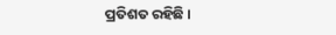ପ୍ରତିଶତ ରହିଛି ।